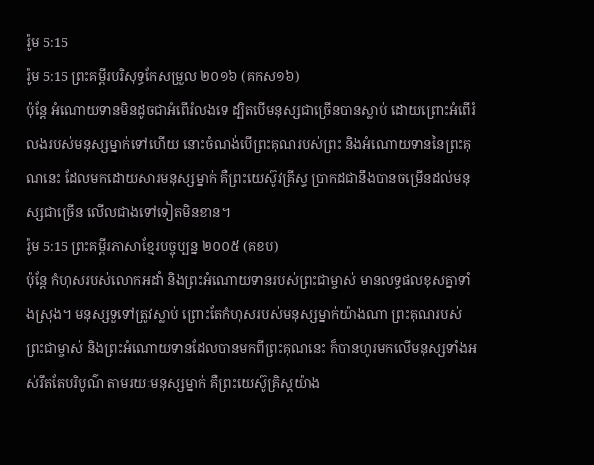រ៉ូម 5:15
រ៉ូម 5:15 ព្រះគម្ពីរបរិសុទ្ធកែសម្រួល ២០១៦ (គកស១៦)
ប៉ុន្តែ អំណោយទានមិនដូចជាអំពើរំលងទេ ដ្បិតបើមនុស្សជាច្រើនបានស្លាប់ ដោយព្រោះអំពើរំលងរបស់មនុស្សម្នាក់ទៅហើយ នោះចំណង់បើព្រះគុណរបស់ព្រះ និងអំណោយទាននៃព្រះគុណនេះ ដែលមកដោយសារមនុស្សម្នាក់ គឺព្រះយេស៊ូវគ្រីស្ទ ប្រាកដជានឹងបានចម្រើនដល់មនុស្សជាច្រើន លើលជាងទៅទៀតមិនខាន។
រ៉ូម 5:15 ព្រះគម្ពីរភាសាខ្មែរបច្ចុប្បន្ន ២០០៥ (គខប)
ប៉ុន្តែ កំហុសរបស់លោកអដាំ និងព្រះអំណោយទានរបស់ព្រះជាម្ចាស់ មានលទ្ធផលខុសគ្នាទាំងស្រុង។ មនុស្សទួទៅត្រូវស្លាប់ ព្រោះតែកំហុសរបស់មនុស្សម្នាក់យ៉ាងណា ព្រះគុណរបស់ព្រះជាម្ចាស់ និងព្រះអំណោយទានដែលបានមកពីព្រះគុណនេះ ក៏បានហូរមកលើមនុស្សទាំងអស់រឹតតែបរិបូណ៌ តាមរយៈមនុស្សម្នាក់ គឺព្រះយេស៊ូគ្រិស្តយ៉ាង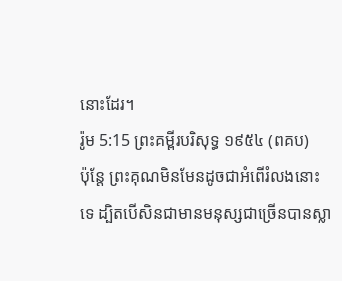នោះដែរ។
រ៉ូម 5:15 ព្រះគម្ពីរបរិសុទ្ធ ១៩៥៤ (ពគប)
ប៉ុន្តែ ព្រះគុណមិនមែនដូចជាអំពើរំលងនោះទេ ដ្បិតបើសិនជាមានមនុស្សជាច្រើនបានស្លា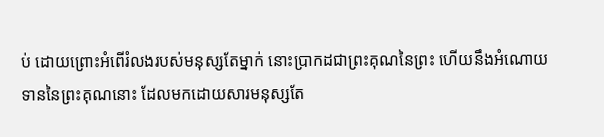ប់ ដោយព្រោះអំពើរំលងរបស់មនុស្សតែម្នាក់ នោះប្រាកដជាព្រះគុណនៃព្រះ ហើយនឹងអំណោយទាននៃព្រះគុណនោះ ដែលមកដោយសារមនុស្សតែ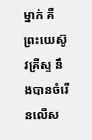ម្នាក់ គឺព្រះយេស៊ូវគ្រីស្ទ នឹងបានចំរើនលើស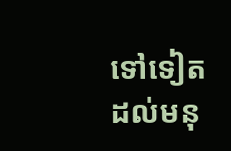ទៅទៀត ដល់មនុ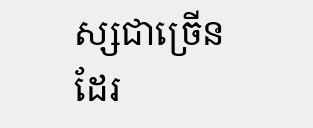ស្សជាច្រើនដែរ